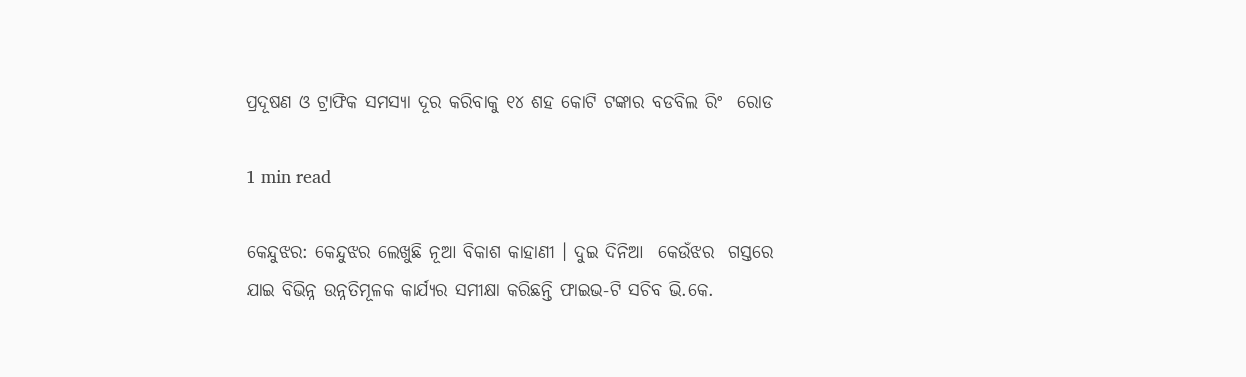ପ୍ରଦୂଷଣ ଓ ଟ୍ରାଫିକ ସମସ୍ୟା ଦୂର କରିବାକୁ ୧୪ ଶହ କୋଟି ଟଙ୍କାର ବଡବିଲ ରିଂ  ରୋଡ

1 min read

କେନ୍ଦୁଝର: କେନ୍ଦୁଝର ଲେଖୁଛି ନୂଆ ବିକାଶ କାହାଣୀ । ଦୁଇ ଦିନିଆ  କେଉଁଝର  ଗସ୍ତରେ  ଯାଇ ବିଭିନ୍ନ ଉନ୍ନତିମୂଳକ କାର୍ଯ୍ୟର ସମୀକ୍ଷା କରିଛନ୍ତି ଫାଇଭ-ଟି ସଚିବ ଭି.କେ.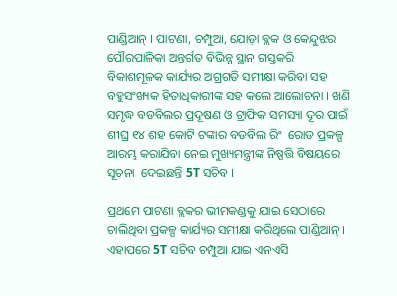ପାଣ୍ଡିଆନ୍ । ପାଟଣା, ଚମ୍ପୁଆ, ଯୋଡ଼ା ବ୍ଲକ ଓ କେନ୍ଦୁଝର ପୌରପାଳିକା ଅନ୍ତର୍ଗତ ବିଭିନ୍ନ ସ୍ଥାନ ଗସ୍ତକରି ବିକାଶମୂଳକ କାର୍ଯ୍ୟର ଅଗ୍ରଗତି ସମୀକ୍ଷା କରିବା ସହ ବହୁସଂଖ୍ୟକ ହିତାଧିକାରୀଙ୍କ ସହ କଲେ ଆଲୋଚନା । ଖଣି ସମୃଦ୍ଧ ବଡବିଲର ପ୍ରଦୂଷଣ ଓ ଟ୍ରାଫିକ ସମସ୍ୟା ଦୂର ପାଇଁ ଶୀଘ୍ର ୧୪ ଶହ କୋଟି ଟଙ୍କାର ବଡବିଲ ରିଂ  ରୋଡ ପ୍ରକଳ୍ପ ଆରମ୍ଭ କରାଯିବା ନେଇ ମୁଖ୍ୟମନ୍ତ୍ରୀଙ୍କ ନିଷ୍ପତ୍ତି ବିଷୟରେ ସୂଚନା  ଦେଇଛନ୍ତି 5T ସଚିବ ।

ପ୍ରଥମେ ପାଟଣା ବ୍ଲକର ଭୀମକଣ୍ଡକୁ ଯାଇ ସେଠାରେ ଚାଲିଥିବା ପ୍ରକଳ୍ପ କାର୍ଯ୍ୟର ସମୀକ୍ଷା କରିଥିଲେ ପାଣ୍ଡିଆନ୍ । ଏହାପରେ 5T ସଚିବ ଚମ୍ପୁଆ ଯାଇ ଏନଏସି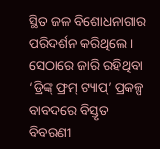ସ୍ଥିତ ଜଳ ବିଶୋଧନାଗାର ପରିଦର୍ଶନ କରିଥିଲେ । ସେଠାରେ ଜାରି ରହିଥିବା ‘ଡ୍ରିଙ୍କ୍ ଫ୍ରମ୍ ଟ୍ୟାପ୍’ ପ୍ରକଳ୍ପ ବାବଦରେ ବିସ୍ତୃତ ବିବରଣୀ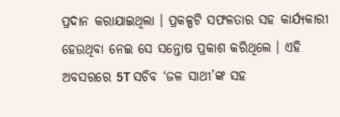ପ୍ରଦାନ କରାଯାଇଥିଲା । ପ୍ରକଳ୍ପଟି ସଫଳତାର ସହ କାର୍ଯ୍ୟକାରୀ ହେଉଥିବା ନେଇ ସେ ସନ୍ତୋଷ ପ୍ରକାଶ କରିଥିଲେ । ଏହି ଅବସରରେ 5T ସଚିବ ‘ଜଳ ସାଥୀ’ଙ୍କ ସହ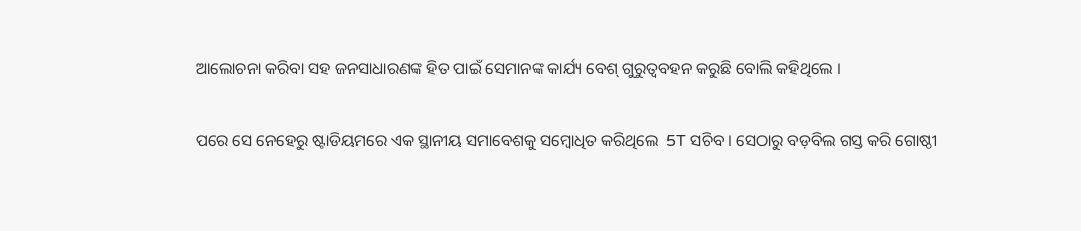ଆଲୋଚନା କରିବା ସହ ଜନସାଧାରଣଙ୍କ ହିତ ପାଇଁ ସେମାନଙ୍କ କାର୍ଯ୍ୟ ବେଶ୍ ଗୁରୁତ୍ୱବହନ କରୁଛି ବୋଲି କହିଥିଲେ ।

ପରେ ସେ ନେହେରୁ ଷ୍ଟାଡିୟମରେ ଏକ ସ୍ଥାନୀୟ ସମାବେଶକୁ ସମ୍ବୋଧିତ କରିଥିଲେ  5T ସଚିବ । ସେଠାରୁ ବଡ଼ବିଲ ଗସ୍ତ କରି ଗୋଷ୍ଠୀ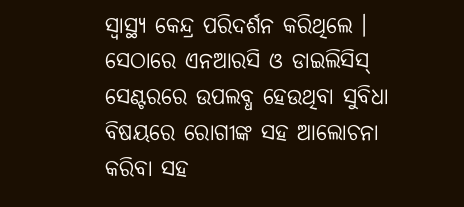ସ୍ୱାସ୍ଥ୍ୟ କେନ୍ଦ୍ର ପରିଦର୍ଶନ କରିଥିଲେ । ସେଠାରେ ଏନଆରସି ଓ ଡାଇଲିସିସ୍ ସେଣ୍ଟରରେ ଉପଲବ୍ଧ ହେଉଥିବା ସୁବିଧା ବିଷୟରେ ରୋଗୀଙ୍କ ସହ ଆଲୋଚନା କରିବା ସହ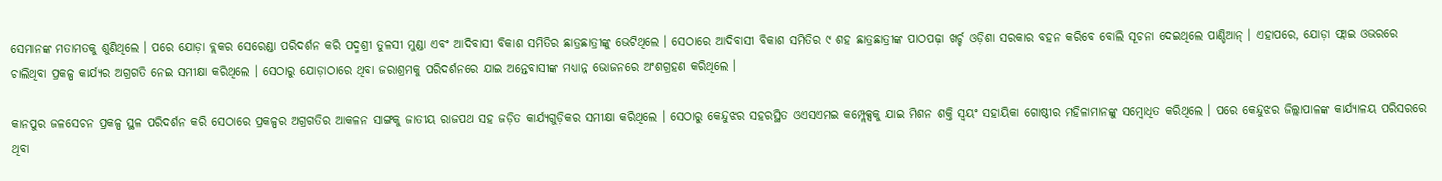ସେମାନଙ୍କ ମତାମତକୁ ଶୁଣିଥିଲେ । ପରେ ଯୋଡ଼ା ବ୍ଲକର ସେରେଣ୍ଡା ପରିଦର୍ଶନ କରି ପଦ୍ମଶ୍ରୀ ତୁଳସୀ ମୁଣ୍ଡା ଏବଂ ଆଦିବାସୀ ବିକାଶ ସମିତିର ଛାତ୍ରଛାତ୍ରୀଙ୍କୁ ଭେଟିଥିଲେ । ସେଠାରେ ଆଦିବାସୀ ବିକାଶ ସମିତିର ୯ ଶହ ଛାତ୍ରଛାତ୍ରୀଙ୍କ ପାଠପଢ଼ା ଖର୍ଚ୍ଚ ଓଡ଼ିଶା ସରକାର ବହନ କରିବେ ବୋଲି ସୂଚନା ଦେଇଥିଲେ ପାଣ୍ଡିଆନ୍ । ଏହାପରେ, ଯୋଡ଼ା ଫ୍ଲାଇ ଓଭରରେ ଚାଲିଥିବା ପ୍ରକଳ୍ପ କାର୍ଯ୍ୟର ଅଗ୍ରଗତି ନେଇ ସମୀକ୍ଷା କରିଥିଲେ । ସେଠାରୁ ଯୋଡ଼ାଠାରେ ଥିବା ଜରାଶ୍ରମକୁ ପରିଦର୍ଶନରେ ଯାଇ ଅନ୍ତେବାସୀଙ୍କ ମଧ୍ୟାନ୍ନ ଭୋଜନରେ ଅଂଶଗ୍ରହଣ କରିଥିଲେ ।

କାନପୁର ଜଳସେଚନ ପ୍ରକଳ୍ପ ସ୍ଥଳ ପରିଦର୍ଶନ କରି ସେଠାରେ ପ୍ରକଳ୍ପର ଅଗ୍ରଗତିର ଆକଳନ ସାଙ୍ଗକୁ ଜାତୀୟ ରାଜପଥ ସହ ଜଡ଼ିତ କାର୍ଯ୍ୟଗୁଡ଼ିକର ସମୀକ୍ଷା କରିଥିଲେ । ସେଠାରୁ କେନ୍ଦୁଝର ସହରସ୍ଥିତ ଓଏସଏମଇ କମ୍ପ୍ଲେକ୍ସକୁ ଯାଇ ମିଶନ ଶକ୍ତି ସ୍ୱୟଂ ସହାୟିକା ଗୋଷ୍ଠୀର ମହିଳାମାନଙ୍କୁ ସମ୍ବୋଧିତ କରିଥିଲେ । ପରେ କେନ୍ଦୁଝର ଜିଲ୍ଲାପାଳଙ୍କ କାର୍ଯ୍ୟାଳୟ ପରିସରରେ ଥିବା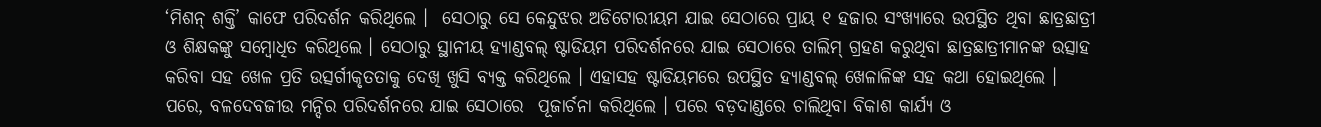‘ମିଶନ୍ ଶକ୍ତି’ କାଫେ ପରିଦର୍ଶନ କରିଥିଲେ ।  ସେଠାରୁ ସେ କେନ୍ଦୁଝର ଅଡିଟୋରୀୟମ ଯାଇ ସେଠାରେ ପ୍ରାୟ ୧ ହଜାର ସଂଖ୍ୟାରେ ଉପସ୍ଥିତ ଥିବା ଛାତ୍ରଛାତ୍ରୀ ଓ ଶିକ୍ଷକଙ୍କୁ ସମ୍ବୋଧିତ କରିଥିଲେ । ସେଠାରୁ ସ୍ଥାନୀୟ ହ୍ୟାଣ୍ଡବଲ୍ ଷ୍ଟାଡିୟମ ପରିଦର୍ଶନରେ ଯାଇ ସେଠାରେ ତାଲିମ୍ ଗ୍ରହଣ କରୁଥିବା ଛାତ୍ରଛାତ୍ରୀମାନଙ୍କ ଉତ୍ସାହ କରିବା ସହ ଖେଳ ପ୍ରତି ଉତ୍ସର୍ଗୀକୃତତାକୁ ଦେଖି ଖୁସି ବ୍ୟକ୍ତ କରିଥିଲେ । ଏହାସହ ଷ୍ଟାଡିୟମରେ ଉପସ୍ଥିତ ହ୍ୟାଣ୍ଡବଲ୍ ଖେଳାଳିଙ୍କ ସହ କଥା ହୋଇଥିଲେ । ପରେ, ବଳଦେବଜୀଉ ମନ୍ଦିର ପରିଦର୍ଶନରେ ଯାଇ ସେଠାରେ  ପୂଜାର୍ଚନା କରିଥିଲେ । ପରେ ବଡ଼ଦାଣ୍ଡରେ ଚାଲିଥିବା ବିକାଶ କାର୍ଯ୍ୟ ଓ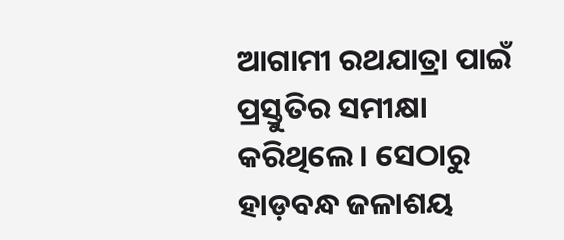ଆଗାମୀ ରଥଯାତ୍ରା ପାଇଁ ପ୍ରସ୍ତୁତିର ସମୀକ୍ଷା କରିଥିଲେ । ସେଠାରୁ ହାଡ଼ବନ୍ଧ ଜଳାଶୟ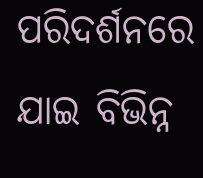ପରିଦର୍ଶନରେ ଯାଇ ବିଭିନ୍ନ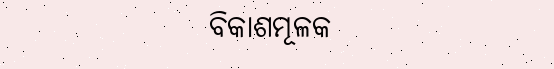ବିକାଶମୂଳକ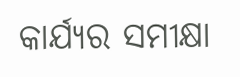କାର୍ଯ୍ୟର ସମୀକ୍ଷା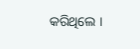କରିଥିଲେ ।